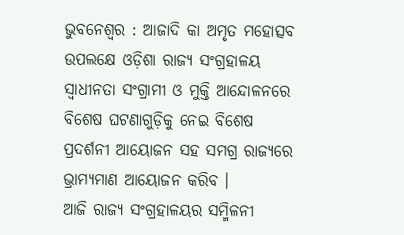ଭୁବନେଶ୍ୱର : ଆଜାଦି କା ଅମୃତ ମହୋତ୍ସବ ଉପଲକ୍ଷେ ଓଡ଼ିଶା ରାଜ୍ୟ ସଂଗ୍ରହାଳୟ ସ୍ୱାଧୀନତା ସଂଗ୍ରାମୀ ଓ ମୁକ୍ତି ଆନ୍ଦୋଳନରେ ବିଶେଷ ଘଟଣାଗୁଡ଼ିକୁ ନେଇ ବିଶେଷ ପ୍ରଦର୍ଶନୀ ଆୟୋଜନ ସହ ସମଗ୍ର ରାଜ୍ୟରେ ଭ୍ରାମ୍ୟମାଣ ଆୟୋଜନ କରିବ ।
ଆଜି ରାଜ୍ୟ ସଂଗ୍ରହାଳୟର ସମ୍ମିଳନୀ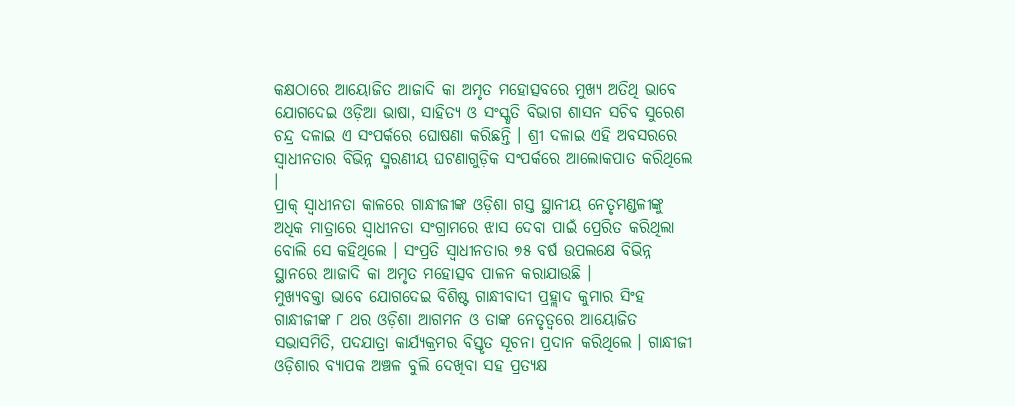କକ୍ଷଠାରେ ଆୟୋଜିତ ଆଜାଦି କା ଅମୃତ ମହୋତ୍ସବରେ ମୁଖ୍ୟ ଅତିଥି ଭାବେ ଯୋଗଦେଇ ଓଡ଼ିଆ ଭାଷା, ସାହିତ୍ୟ ଓ ସଂସ୍କୃତି ବିଭାଗ ଶାସନ ସଚିବ ସୁରେଶ ଚନ୍ଦ୍ର ଦଳାଇ ଏ ସଂପର୍କରେ ଘୋଷଣା କରିଛନ୍ତି । ଶ୍ରୀ ଦଳାଇ ଏହି ଅବସରରେ ସ୍ୱାଧୀନତାର ବିଭିନ୍ନ ସ୍ମରଣୀୟ ଘଟଣାଗୁଡ଼ିକ ସଂପର୍କରେ ଆଲୋକପାତ କରିଥିଲେ ।
ପ୍ରାକ୍ ସ୍ୱାଧୀନତା କାଳରେ ଗାନ୍ଧୀଜୀଙ୍କ ଓଡ଼ିଶା ଗସ୍ତ ସ୍ଥାନୀୟ ନେତୃମଣ୍ଡଳୀଙ୍କୁ ଅଧିକ ମାତ୍ରାରେ ସ୍ୱାଧୀନତା ସଂଗ୍ରାମରେ ଝାସ ଦେବା ପାଇଁ ପ୍ରେରିତ କରିଥିଲା ବୋଲି ସେ କହିଥିଲେ । ସଂପ୍ରତି ସ୍ୱାଧୀନତାର ୭୫ ବର୍ଷ ଉପଲକ୍ଷେ ବିଭିନ୍ନ ସ୍ଥାନରେ ଆଜାଦି କା ଅମୃତ ମହୋତ୍ସବ ପାଳନ କରାଯାଉଛି ।
ମୁଖ୍ୟବକ୍ତା ଭାବେ ଯୋଗଦେଇ ବିଶିଷ୍ଟ ଗାନ୍ଧୀବାଦୀ ପ୍ରହ୍ଲାଦ କୁମାର ସିଂହ ଗାନ୍ଧୀଜୀଙ୍କ ୮ ଥର ଓଡ଼ିଶା ଆଗମନ ଓ ତାଙ୍କ ନେତୃତ୍ୱରେ ଆୟୋଜିତ ସଭାସମିତି, ପଦଯାତ୍ରା କାର୍ଯ୍ୟକ୍ରମର ବିସ୍ତୃତ ସୂଚନା ପ୍ରଦାନ କରିଥିଲେ । ଗାନ୍ଧୀଜୀ ଓଡ଼ିଶାର ବ୍ୟାପକ ଅଞ୍ଚଳ ବୁଲି ଦେଖିବା ସହ ପ୍ରତ୍ୟକ୍ଷ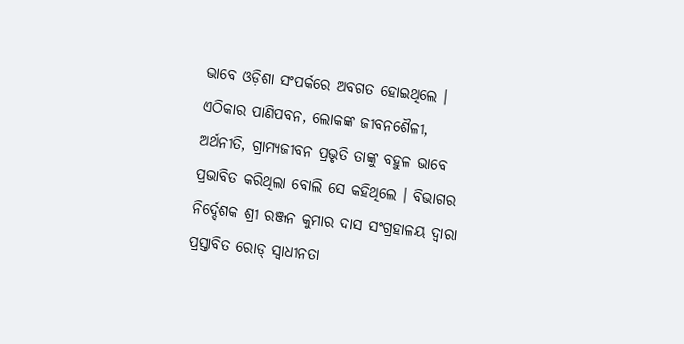ଭାବେ ଓଡ଼ିଶା ସଂପର୍କରେ ଅବଗତ ହୋଇଥିଲେ ।
ଏଠିକାର ପାଣିପବନ, ଲୋକଙ୍କ ଜୀବନଶୈଳୀ, ଅର୍ଥନୀତି, ଗ୍ରାମ୍ୟଜୀବନ ପ୍ରଭୃତି ତାଙ୍କୁ ବହୁଳ ଭାବେ ପ୍ରଭାବିତ କରିଥିଲା ବୋଲି ସେ କହିଥିଲେ । ବିଭାଗର ନିର୍ଦ୍ଦେଶକ ଶ୍ରୀ ରଞ୍ଜନ କୁମାର ଦାସ ସଂଗ୍ରହାଳୟ ଦ୍ୱାରା ପ୍ରସ୍ତାବିତ ରୋଡ୍ ସ୍ୱାଧୀନତା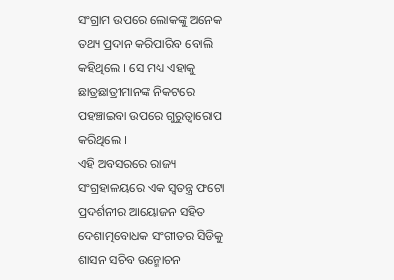ସଂଗ୍ରାମ ଉପରେ ଲୋକଙ୍କୁ ଅନେକ ତଥ୍ୟ ପ୍ରଦାନ କରିପାରିବ ବୋଲି କହିଥିଲେ । ସେ ମଧ୍ୟ ଏହାକୁ ଛାତ୍ରଛାତ୍ରୀମାନଙ୍କ ନିକଟରେ ପହଞ୍ଚାଇବା ଉପରେ ଗୁରୁତ୍ୱାରୋପ କରିଥିଲେ ।
ଏହି ଅବସରରେ ରାଜ୍ୟ ସଂଗ୍ରହାଳୟରେ ଏକ ସ୍ୱତନ୍ତ୍ର ଫଟୋ ପ୍ରଦର୍ଶନୀର ଆୟୋଜନ ସହିତ ଦେଶାତ୍ମବୋଧକ ସଂଗୀତର ସିଡିକୁ ଶାସନ ସଚିବ ଉନ୍ମୋଚନ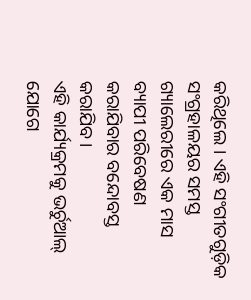କରିଥିଲେ । ଏହି ସଂଗୀତଗୁଡ଼ିକ ସଂଗ୍ରହାଳୟର ସମସ୍ତ ଗ୍ୟାଲେରୀରେ ଏକ ମାସ ବ୍ୟାପୀ ପରିବେଷଣ କରାଯିବାର ବନ୍ଦୋବସ୍ତ କରାଯିବ ।
ଏହି କାର୍ଯ୍ୟକ୍ରମକୁ ଭର୍ଚୁଆଲ୍ ଯୋଗେ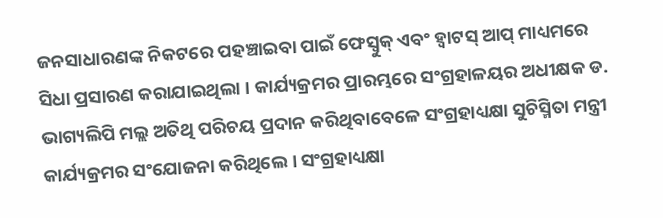ଜନସାଧାରଣଙ୍କ ନିକଟରେ ପହଞ୍ଚାଇବା ପାଇଁ ଫେସ୍ବୁକ୍ ଏବଂ ହ୍ୱାଟସ୍ ଆପ୍ ମାଧ୍ୟମରେ ସିଧା ପ୍ରସାରଣ କରାଯାଇଥିଲା । କାର୍ଯ୍ୟକ୍ରମର ପ୍ରାରମ୍ଭରେ ସଂଗ୍ରହାଳୟର ଅଧୀକ୍ଷକ ଡ. ଭାଗ୍ୟଲିପି ମଲ୍ଲ ଅତିଥି ପରିଚୟ ପ୍ରଦାନ କରିଥିବାବେଳେ ସଂଗ୍ରହାଧ୍ୟକ୍ଷା ସୁଚିସ୍ମିତା ମନ୍ତ୍ରୀ କାର୍ଯ୍ୟକ୍ରମର ସଂଯୋଜନା କରିଥିଲେ । ସଂଗ୍ରହାଧ୍ୟକ୍ଷା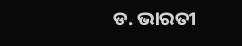ଡ. ଭାରତୀ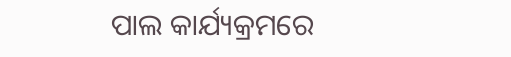ପାଲ କାର୍ଯ୍ୟକ୍ରମରେ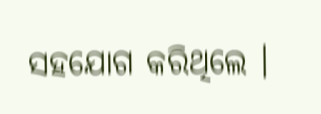ସହଯୋଗ କରିଥିଲେ ।